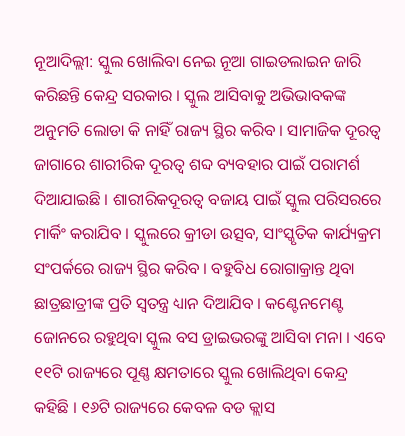ନୂଆଦିଲ୍ଲୀ: ସ୍କୁଲ ଖୋଲିବା ନେଇ ନୂଆ ଗାଇଡଲାଇନ ଜାରି କରିଛନ୍ତି କେନ୍ଦ୍ର ସରକାର । ସ୍କୁଲ ଆସିବାକୁ ଅଭିଭାବକଙ୍କ ଅନୁମତି ଲୋଡା କି ନାହିଁ ରାଜ୍ୟ ସ୍ଥିର କରିବ । ସାମାଜିକ ଦୂରତ୍ୱ ଜାଗାରେ ଶାରୀରିକ ଦୂରତ୍ୱ ଶବ୍ଦ ବ୍ୟବହାର ପାଇଁ ପରାମର୍ଶ ଦିଆଯାଇଛି । ଶାରୀରିକଦୂରତ୍ୱ ବଜାୟ ପାଇଁ ସ୍କୁଲ ପରିସରରେ ମାର୍କିଂ କରାଯିବ । ସ୍କୁଲରେ କ୍ରୀଡା ଉତ୍ସବ, ସାଂସ୍କୃତିକ କାର୍ଯ୍ୟକ୍ରମ ସଂପର୍କରେ ରାଜ୍ୟ ସ୍ଥିର କରିବ । ବହୁବିଧ ରୋଗାକ୍ରାନ୍ତ ଥିବା ଛାତ୍ରଛାତ୍ରୀଙ୍କ ପ୍ରତି ସ୍ୱତନ୍ତ୍ର ଧ୍ୟାନ ଦିଆଯିବ । କଣ୍ଟେନମେଣ୍ଟ ଜୋନରେ ରହୁଥିବା ସ୍କୁଲ ବସ ଡ୍ରାଇଭରଙ୍କୁ ଆସିବା ମନା । ଏବେ ୧୧ଟି ରାଜ୍ୟରେ ପୂଣ୍ଣ କ୍ଷମତାରେ ସ୍କୁଲ ଖୋଲିଥିବା କେନ୍ଦ୍ର କହିଛି । ୧୬ଟି ରାଜ୍ୟରେ କେବଳ ବଡ କ୍ଲାସ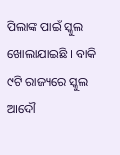ପିଲାଙ୍କ ପାଇଁ ସ୍କୁଲ ଖୋଲାଯାଇଛି । ବାକି ୯ଟି ରାଜ୍ୟରେ ସ୍କୁଲ ଆଦୌ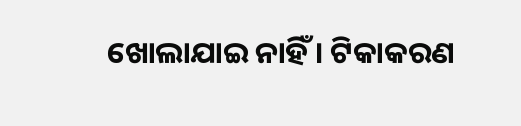ଖୋଲାଯାଇ ନାହିଁ । ଟିକାକରଣ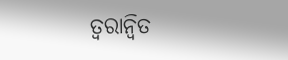ତ୍ୱରାନ୍ୱିତ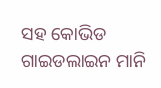ସହ କୋଭିଡ ଗାଇଡଲାଇନ ମାନି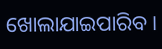ଖୋଲାଯାଇପାରିବ ।